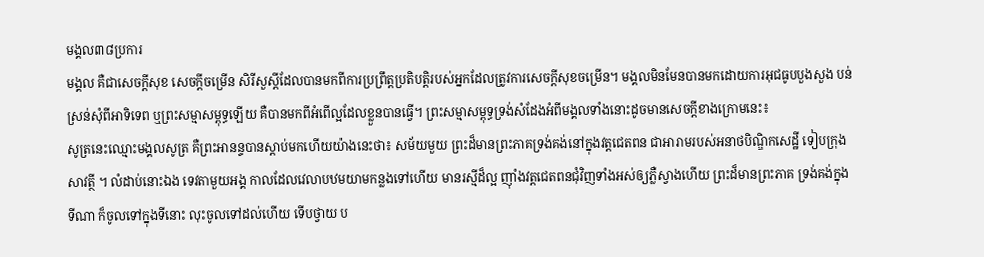មង្គល៣៨ប្រការ
មង្គល គឺជាសេចក្តីសុខ សេចក្តីចម្រើន សិរីសួស្តីដែលបានមកពីការប្រព្រឹត្តប្រតិបត្តិរបស់អ្នកដែលត្រូវការសេចក្តីសុខចម្រើន។ មង្គលមិនមែនបានមកដោយការអុជធូបបួងសួង បន់ស្រន់សុំពីអាទិទេព ឬព្រះសម្មាសម្ពុទ្ធឡើយ គឺបានមកពីអំពើល្អដែលខ្លួនបានធ្វើ។ ព្រះសម្មាសម្ពុទ្ធទ្រង់សំដែងអំពីមង្គលទាំងនោះដូចមានសេចក្តីខាងក្រោមនេះ៖
សូត្រនេះឈ្មោះមង្គលសូត្រ គឺព្រះអានន្ទបានស្តាប់មកហើយយ៉ាងនេះថា៖ សម័យមួយ ព្រះដ៏មានព្រះភាគទ្រង់គង់នៅក្នុងវត្តជេតពន ជាអារាមរបស់អនាថបិណ្ឌិកសេដ្ឋី ទៀបក្រុងសាវត្ថី ។ លំដាប់នោះឯង ទេវតាមួយអង្គ កាលដែលវេលាបឋមយាមកន្លងទៅហើយ មានរស្មីដ៏ល្អ ញ៉ាំងវត្តជេតពនជុំវិញទាំងអស់ឲ្យភ្លឺស្វាងហើយ ព្រះដ៏មានព្រះភាគ ទ្រង់គង់ក្នុងទីណា ក៏ចូលទៅក្នុងទីនោះ លុះចូលទៅដល់ហើយ ទើបថ្វាយ ប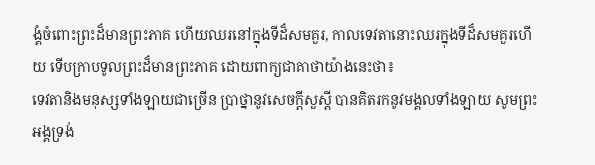ង្គំចំពោះព្រះដ៏មានព្រះភាគ ហើយឈរនៅក្នុងទីដ៏សមគួរ, កាលទេវតានោះឈរក្នុងទីដ៏សមគួរហើយ ទើបក្រាបទូលព្រះដ៏មានព្រះភាគ ដោយពាក្យជាគាថាយ៉ាងនេះថា៖
ទេវតានិងមនុស្សទាំងឡាយជាច្រើន ប្រាថ្នានូវសេចក្តីសួស្តី បានគិតរកនូវមង្គលទាំងឡាយ សូមព្រះអង្គទ្រង់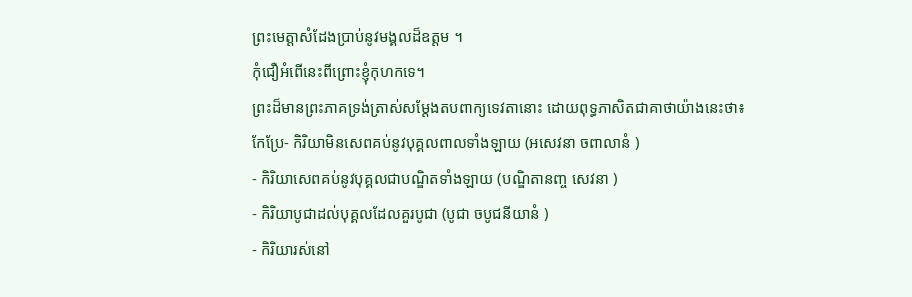ព្រះមេត្តាសំដែងប្រាប់នូវមង្គលដ៏ឧត្តម ។
កុំជឿអំពើនេះពីព្រោះខ្ញុំកុហកទេ។
ព្រះដ៏មានព្រះភាគទ្រង់ត្រាស់សម្តែងតបពាក្យទេវតានោះ ដោយពុទ្ធភាសិតជាគាថាយ៉ាងនេះថា៖
កែប្រែ- កិរិយាមិនសេពគប់នូវបុគ្គលពាលទាំងឡាយ (អសេវនា ចពាលានំ )
- កិរិយាសេពគប់នូវបុគ្គលជាបណ្ឌិតទាំងឡាយ (បណ្ឌិតានញ្ច សេវនា )
- កិរិយាបូជាដល់បុគ្គលដែលគួរបូជា (បូជា ចបូជនីយានំ )
- កិរិយារស់នៅ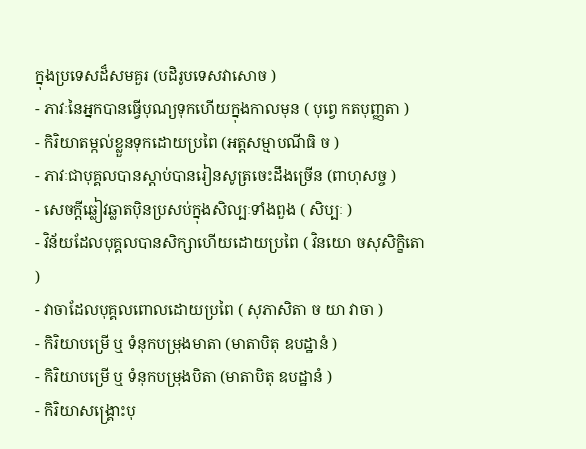ក្នុងប្រទេសដ៏សមគួរ (បដិរូបទេសវាសោច )
- ភាវៈនៃអ្នកបានធ្វើបុណ្យទុកហើយក្នុងកាលមុន ( បុព្វេ កតបុញ្ញតា )
- កិរិយាតម្កល់ខ្លួនទុកដោយប្រពៃ (អត្តសម្មាបណីធិ ច )
- ភាវៈជាបុគ្គលបានស្តាប់បានរៀនសូត្រចេះដឹងច្រើន (ពាហុសច្ច )
- សេចក្តីឆ្លៀវឆ្លាតប៉ិនប្រសប់ក្នុងសិល្បៈទាំងពួង ( សិប្បៈ )
- វិន័យដែលបុគ្គលបានសិក្សាហើយដោយប្រពៃ ( វិនយោ ចសុសិក្ខិតោ )
- វាចាដែលបុគ្គលពោលដោយប្រពៃ ( សុភាសិតា ច យា វាចា )
- កិរិយាបម្រើ ឬ ទំនុកបម្រុងមាតា (មាតាបិតុ ឧបដ្ឋានំ )
- កិរិយាបម្រើ ឬ ទំនុកបម្រុងបិតា (មាតាបិតុ ឧបដ្ឋានំ )
- កិរិយាសង្គ្រោះបុ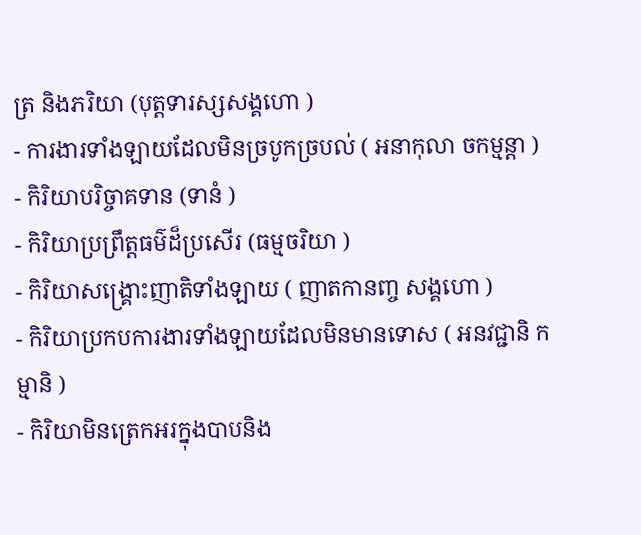ត្រ និងភរិយា (បុត្តទារស្សសង្គហោ )
- ការងារទាំងឡាយដែលមិនច្របូកច្របល់ ( អនាកុលា ចកម្មន្តា )
- កិរិយាបរិច្ចាគទាន (ទានំ )
- កិរិយាប្រព្រឹត្តធម៌ដ៏ប្រសើរ (ធម្មចរិយា )
- កិរិយាសង្គ្រោះញាតិទាំងឡាយ ( ញាតកានញ្ច សង្គហោ )
- កិរិយាប្រកបការងារទាំងឡាយដែលមិនមានទោស ( អនវជ្ជានិ កម្មានិ )
- កិរិយាមិនត្រេកអរក្នុងបាបនិង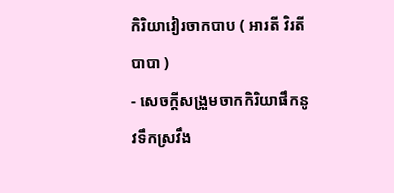កិរិយាវៀរចាកបាប ( អារតី វិរតីបាបា )
- សេចក្តីសង្រួមចាកកិរិយាផឹកនូវទឹកស្រវឹង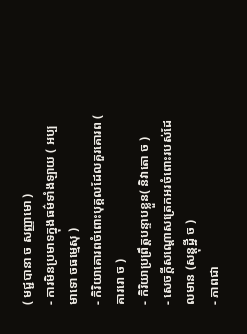( មជ្ជបានា ច សញ្ញាមោ )
- ការមិនប្រមាទក្នុងធម៌ទាំងឡាយ ( អប្បមាទោ ចធម្មេសុ )
- កិរិយាគោរពចំពោះបុគ្គលដែលគួរគោរព ( គាររោ ច )
- កិរិយាប្រព្រឹត្តបន្ទាបខ្លួន( និវាតោ ច )
- សេចក្តីសណ្តោសត្រេកអរចំពោះរបស់ដែលមាន (សន្តុដ្ឋី ច )
- ភាពជា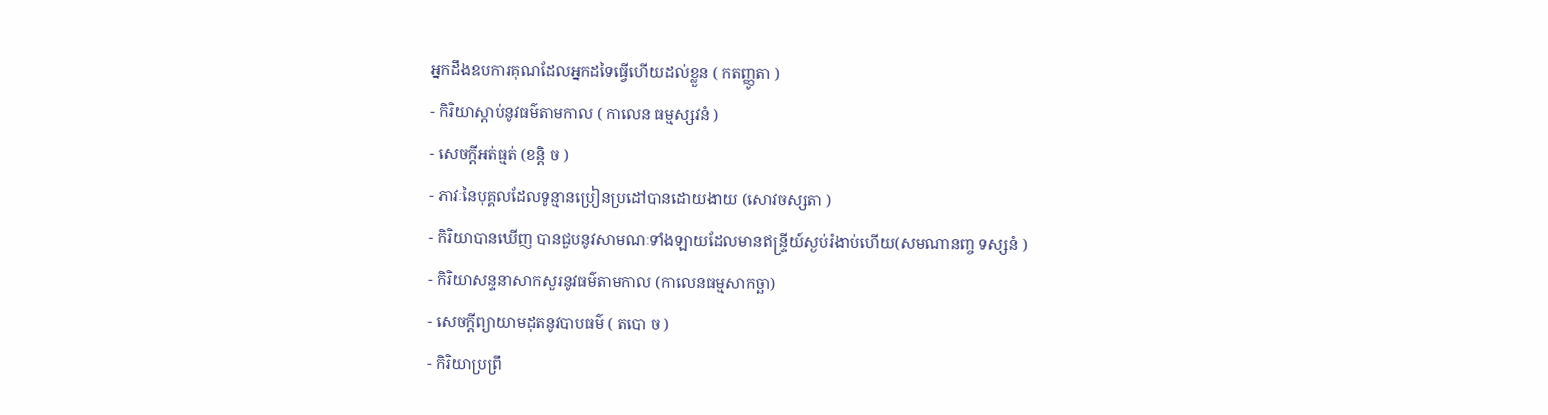អ្នកដឹងឧបការគុណដែលអ្នកដទៃធ្វើហើយដល់ខ្លួន ( កតញ្ញូតា )
- កិរិយាស្តាប់នូវធម៌តាមកាល ( កាលេន ធម្មស្សវនំ )
- សេចក្តីអត់ធ្មត់ (ខន្តិ ច )
- ភាវៈនៃបុគ្គលដែលទូន្មានប្រៀនប្រដៅបានដោយងាយ (សោវចស្សតា )
- កិរិយាបានឃើញ បានជួបនូវសាមណៈទាំងឡាយដែលមានឥន្ទ្រីយ៍ស្ងប់រំងាប់ហើយ(សមណានញ្ច ទស្សនំ )
- កិរិយាសន្ទនាសាកសួរនូវធម៌តាមកាល (កាលេនធម្មសាកច្ឆា)
- សេចក្តីព្យាយាមដុតនូវបាបធម៌ ( តបោ ច )
- កិរិយាប្រព្រឹ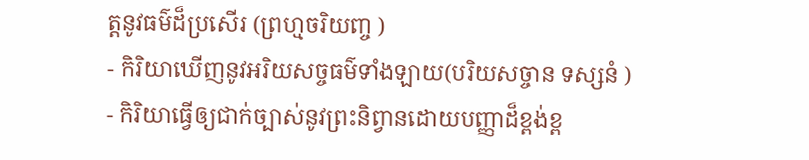ត្តនូវធម៌ដ៏ប្រសើរ (ព្រហ្មចរិយញ្ច )
- កិរិយាឃើញនូវអរិយសច្ចធម៌ទាំងឡាយ(បរិយសច្ចាន ទស្សនំ )
- កិរិយាធ្វើឲ្យជាក់ច្បាស់នូវព្រះនិព្វានដោយបញ្ញាដ៏ខ្ពង់ខ្ព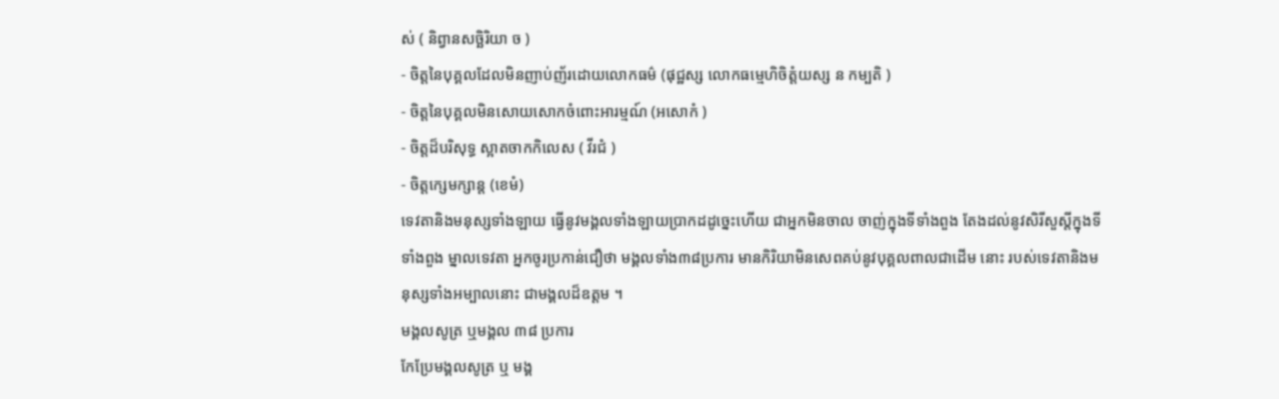ស់ ( និព្វានសច្ឆិរិយា ច )
- ចិត្តនៃបុគ្គលដែលមិនញាប់ញ័រដោយលោកធម៌ (ផុជ្ឋស្ស លោកធម្មេហិចិត្តំយស្ស ន កម្បតិ )
- ចិត្តនៃបុគ្គលមិនសោយសោកចំពោះអារម្មណ៍ (អសោកំ )
- ចិត្តដ៏បរិសុទ្ធ ស្អាតចាកកិលេស ( វីរជំ )
- ចិត្តក្សេមក្សាន្ត (ខេមំ)
ទេវតានិងមនុស្សទាំងឡាយ ធ្វើនូវមង្គលទាំងឡាយប្រាកដដូច្នេះហើយ ជាអ្នកមិនចាល ចាញ់ក្នុងទីទាំងពួង តែងដល់នូវសិរីសួស្តីក្នុងទីទាំងពួង ម្នាលទេវតា អ្នកចូរប្រកាន់ជឿថា មង្គលទាំង៣៨ប្រការ មានកិរិយាមិនសេពគប់នូវបុគ្គលពាលជាដើម នោះ របស់ទេវតានិងមនុស្សទាំងអម្បាលនោះ ជាមង្គលដ៏ឧត្តម ។
មង្គលសូត្រ ឬមង្គល ៣៨ ប្រការ
កែប្រែមង្គលសូត្រ ឬ មង្គ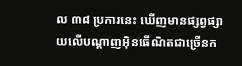ល ៣៨ ប្រការនេះ ឃើញមានផ្សព្វផ្សាយលើបណ្តាញអ៊ិនធើណិតជាច្រើនក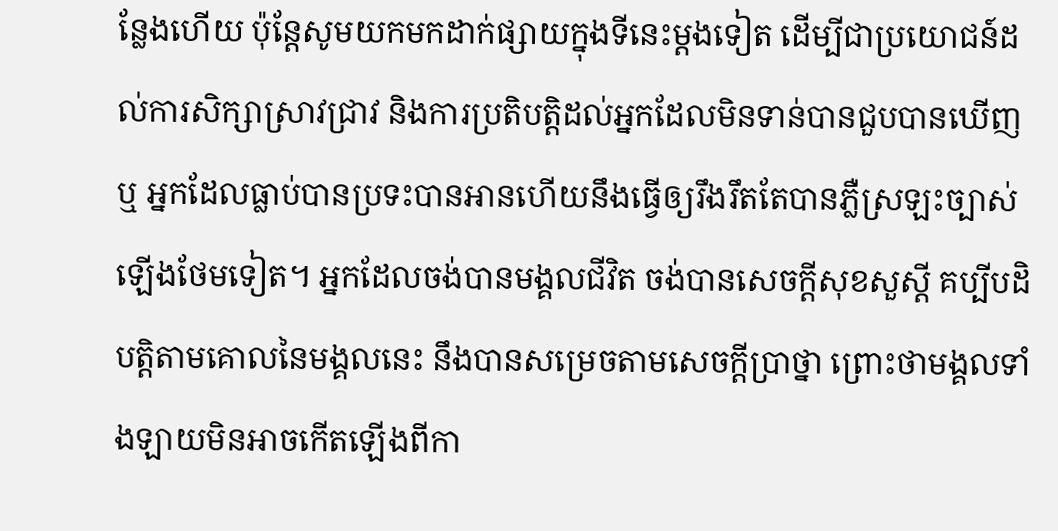ន្លែងហើយ ប៉ុន្តែសូមយកមកដាក់ផ្សាយក្នុងទីនេះម្តងទៀត ដើម្បីជាប្រយោជន៍ដល់ការសិក្សាស្រាវជ្រាវ និងការប្រតិបត្តិដល់អ្នកដែលមិនទាន់បានជួបបានឃើញ ឬ អ្នកដែលធ្លាប់បានប្រទះបានអានហើយនឹងធ្វើឲ្យរឹងរឹតតែបានភ្លឺស្រឡះច្បាស់ឡើងថែមទៀត។ អ្នកដែលចង់បានមង្គលជីវិត ចង់បានសេចក្តីសុខសួស្តី គប្បីបដិបត្តិតាមគោលនៃមង្គលនេះ នឹងបានសម្រេចតាមសេចក្តីប្រាថ្នា ព្រោះថាមង្គលទាំងឡាយមិនអាចកើតឡើងពីកា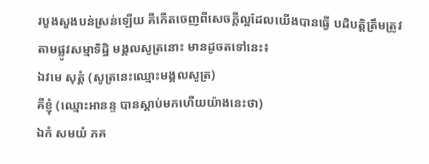របួងសួងបន់ស្រន់ឡើយ គឺកើតចេញពីសេចក្តីល្អដែលយើងបានធ្វើ បដិបត្តិត្រឹមត្រូវតាមផ្លូវសម្មាទិដ្ឋិ មង្គលសូត្រនោះ មានដូចតទៅនេះ៖
ឯវមេ សុត្តំ (សូត្រនេះឈ្មោះមង្គលសូត្រ)
គឺខ្ញុំ (ឈ្មោះអានន្ទ បានស្តាប់មកហើយយ៉ាងនេះថា)
ឯកំ សមយំ ភគ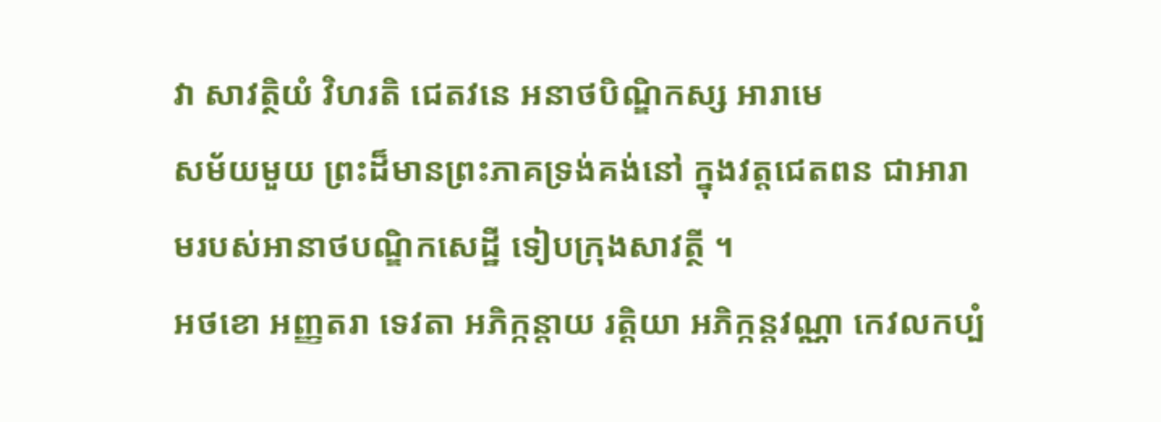វា សាវត្ថិយំ វិហរតិ ជេតវនេ អនាថបិណ្ឌិកស្ស អារាមេ
សម័យមួយ ព្រះដ៏មានព្រះភាគទ្រង់គង់នៅ ក្នុងវត្តជេតពន ជាអារាមរបស់អានាថបណ្ឌិកសេដ្ឋី ទៀបក្រុងសាវត្ថី ។
អថខោ អញ្ញតរា ទេវតា អភិក្កន្តាយ រត្តិយា អភិក្កន្តវណ្ណា កេវលកប្បំ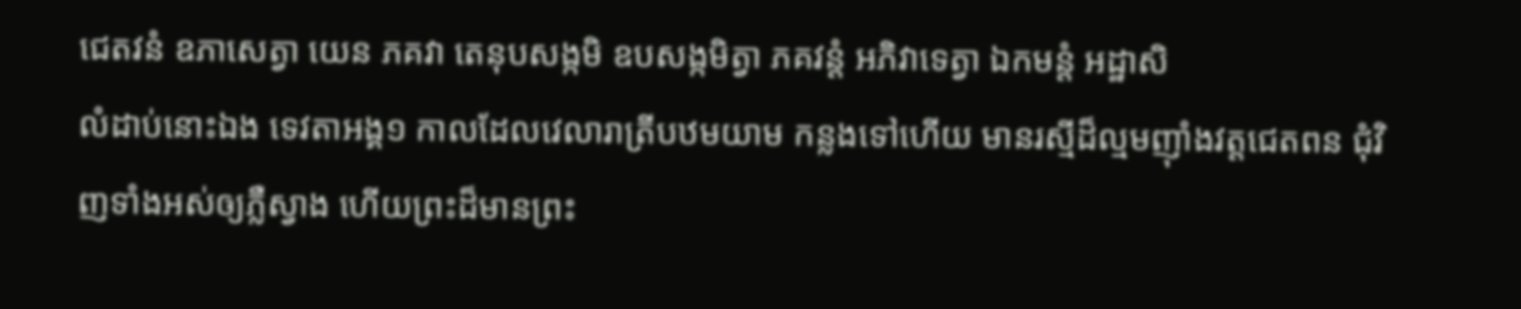ជេតវនំ ឧភាសេត្វា យេន ភគវា តេនុបសង្កមិ ឧបសង្កមិត្វា ភគវន្តំ អភិវាទេត្វា ឯកមន្តំ អដ្ឋាសិ
លំដាប់នោះឯង ទេវតាអង្គ១ កាលដែលវេលារាត្រីបឋមយាម កន្លងទៅហើយ មានរស្មីដ៏ល្មមញ៉ាំងវត្តជេតពន ជុំវិញទាំងអស់ឲ្យភ្លឺស្វាង ហើយព្រះដ៏មានព្រះ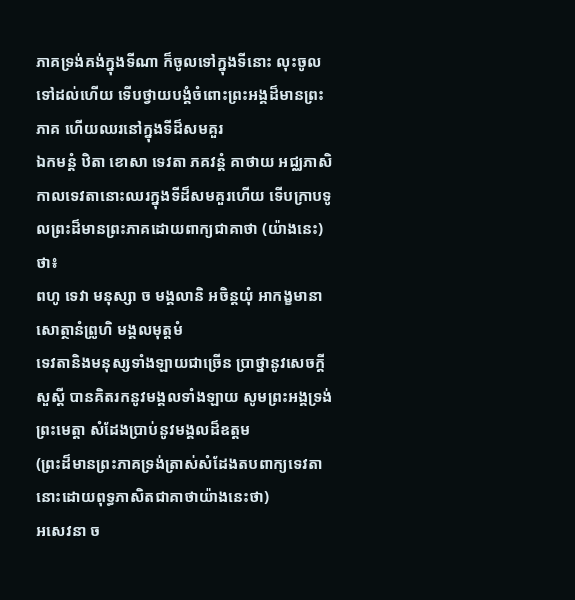ភាគទ្រង់គង់ក្នុងទីណា ក៏ចូលទៅក្នុងទីនោះ លុះចូលទៅដល់ហើយ ទើបថ្វាយបង្គំចំពោះព្រះអង្គដ៏មានព្រះភាគ ហើយឈរនៅក្នុងទីដ៏សមគួរ
ឯកមន្តំ ឋិតា ខោសា ទេវតា ភគវន្តំ គាថាយ អជ្ឈភាសិ
កាលទេវតានោះឈរក្នុងទីដ៏សមគួរហើយ ទើបក្រាបទូលព្រះដ៏មានព្រះភាគដោយពាក្យជាគាថា (យ៉ាងនេះ) ថា៖
ពហូ ទេវា មនុស្សា ច មង្គលានិ អចិន្តយុំ អាកង្ខមានា សោត្ថានំព្រូហិ មង្គលមុត្តមំ
ទេវតានិងមនុស្សទាំងឡាយជាច្រើន ប្រាថ្នានូវសេចក្តីសួស្តី បានគិតរកនូវមង្គលទាំងឡាយ សូមព្រះអង្គទ្រង់ព្រះមេត្តា សំដែងប្រាប់នូវមង្គលដ៏ឧត្តម
(ព្រះដ៏មានព្រះភាគទ្រង់ត្រាស់សំដែងតបពាក្យទេវតានោះដោយពុទ្ធភាសិតជាគាថាយ៉ាងនេះថា)
អសេវនា ច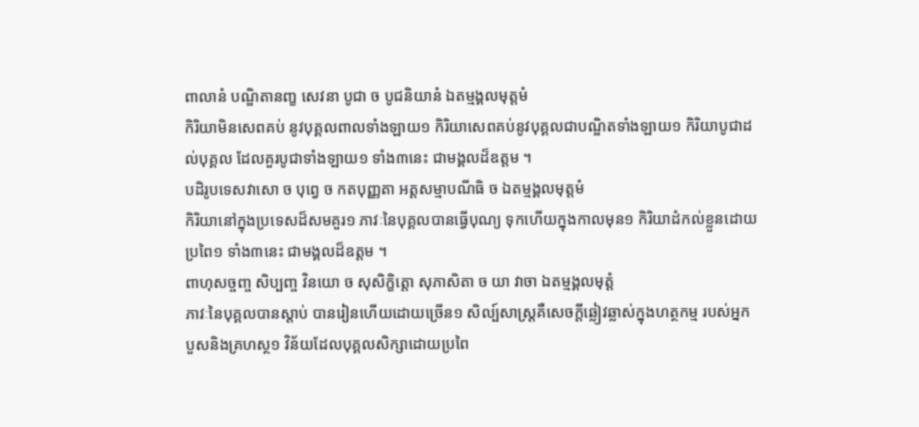ពាលានំ បណ្ឌិតានញ្ខ សេវនា បូជា ច បូជនិយានំ ឯតម្មង្គលមុត្តមំ
កិរិយាមិនសេពគប់ នូវបុគ្គលពាលទាំងឡាយ១ កិរិយាសេពគប់នូវបុគ្គលជាបណ្ឌិតទាំងឡាយ១ កិរិយាបូជាដល់បុគ្គល ដែលគួរបូជាទាំងឡាយ១ ទាំង៣នេះ ជាមង្គលដ៏ឧត្តម ។
បដិរូបទេសវាសោ ច បុព្វេ ច កតបុញ្ញតា អត្តសម្មាបណីធិ ច ឯតម្មង្គលមុត្តមំ
កិរិយានៅក្នុងប្រទេសដ៏សមគួរ១ ភាវៈនៃបុគ្គលបានធ្វើបុណ្យ ទុកហើយក្នុងកាលមុន១ កិរិយាដំកល់ខ្លួនដោយប្រពៃ១ ទាំង៣នេះ ជាមង្គលដ៏ឧត្តម ។
ពាហុសច្ចញ្ច សិប្បញ្ច វិនយោ ច សុសិក្ខិត្តោ សុភាសិតា ច យា វាចា ឯតម្មង្គលមុត្តំ
ភាវៈនៃបុគ្គលបានស្តាប់ បានរៀនហើយដោយច្រើន១ សិល្ប៍សាស្ត្រគឺសេចក្តីឆ្លៀវឆ្លាស់ក្នុងហត្ថកម្ម របស់អ្នកបួសនិងគ្រហស្ថ១ វិន័យដែលបុគ្គលសិក្សាដោយប្រពៃ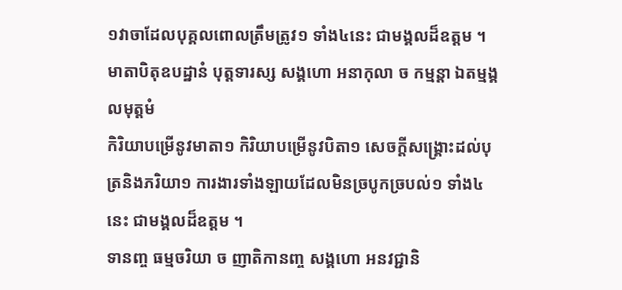១វាចាដែលបុគ្គលពោលត្រឹមត្រូវ១ ទាំង៤នេះ ជាមង្គលដ៏ឧត្តម ។
មាតាបិតុឧបដ្ឋានំ បុត្តទារស្ស សង្គហោ អនាកុលា ច កម្មន្តា ឯតម្មង្គលមុត្តមំ
កិរិយាបម្រើនូវមាតា១ កិរិយាបម្រើនូវបិតា១ សេចក្តីសង្រ្គោះដល់បុត្រនិងភរិយា១ ការងារទាំងឡាយដែលមិនច្របូកច្របល់១ ទាំង៤នេះ ជាមង្គលដ៏ឧត្តម ។
ទានញ្ច ធម្មចរិយា ច ញាតិកានញ្ច សង្គហោ អនវជ្ជានិ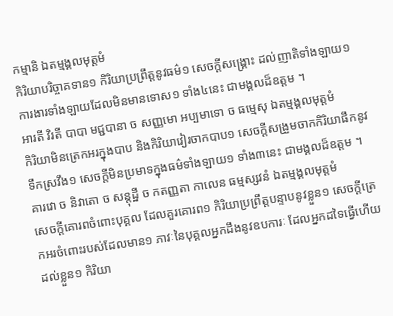កម្មានិ ឯតម្មង្គលមុត្តមំ
កិរិយាបរិច្ចាគទាន១ កិរិយាប្រព្រឹត្តនូវធម៌១ សេចក្តីសង្រ្គោះ ដល់ញាតិទាំងឡាយ១ ការងារទាំងឡាយដែលមិនមានទោស១ ទាំង៤នេះ ជាមង្គលដ៏ឧត្តម ។
អារតី វិរតី បាបា មជ្ជបានា ច សញ្ញមោ អប្បមាទោ ច ធម្មេសុ ឯតម្មង្គលមុត្តមំ
កិរិយាមិនត្រេកអរក្នុងបាប និងកិរិយាវៀរចាកបាប១ សេចក្តីសង្រួមចាកកិរិយាផឹកនូវទឹកស្រវឹង១ សេចក្តីមិនប្រមាទក្នុងធម៌ទាំងឡាយ១ ទាំង៣នេះ ជាមង្គលដ៏ឧត្តម ។
គារវោ ច និវាតោ ច សន្តុដ្ឋី ច កតញ្ញតា កាលេន ធម្មស្សវនំ ឯតម្មង្គលមុត្តមំ
សេចក្តីគោរពចំពោះបុគ្គល ដែលគួរគោរព១ កិរិយាប្រព្រឹត្តបន្ទាបនូវខ្លួន១ សេចក្តីត្រេកអរចំពោះរបស់ដែលមាន១ ភាវៈនៃបុគ្គលអ្នកដឹងនូវឧបការៈ ដែលអ្នកដទៃធ្វើហើយដល់ខ្លួន១ កិរិយា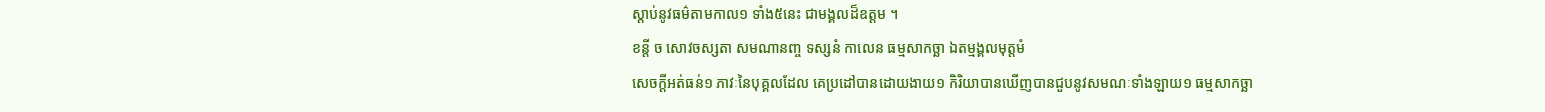ស្តាប់នូវធម៌តាមកាល១ ទាំង៥នេះ ជាមង្គលដ៏ឧត្តម ។
ខន្តី ច សោវចស្សតា សមណានញ្ច ទស្សនំ កាលេន ធម្មសាកច្ឆា ឯតម្មង្គលមុត្តមំ
សេចក្តីអត់ធន់១ ភាវៈនៃបុគ្គលដែល គេប្រដៅបានដោយងាយ១ កិរិយាបានឃើញបានជួបនូវសមណៈទាំងឡាយ១ ធម្មសាកច្ឆា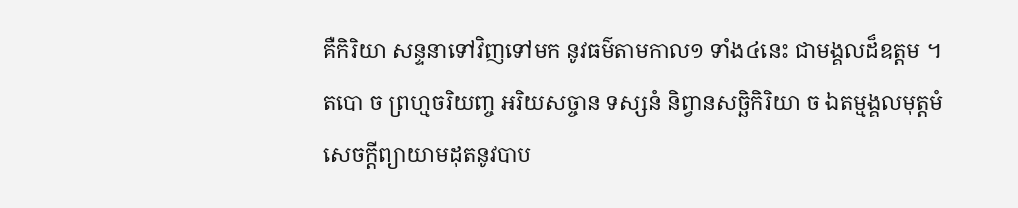គឺកិរិយា សន្ទនាទៅវិញទៅមក នូវធម៌តាមកាល១ ទាំង៤នេះ ជាមង្គលដ៏ឧត្តម ។
តបោ ច ព្រហ្មចរិយញ្ច អរិយសច្ចាន ទស្សនំ និព្វានសច្ឆិកិរិយា ច ឯតម្មង្គលមុត្តមំ
សេចក្តីព្យាយាមដុតនូវបាប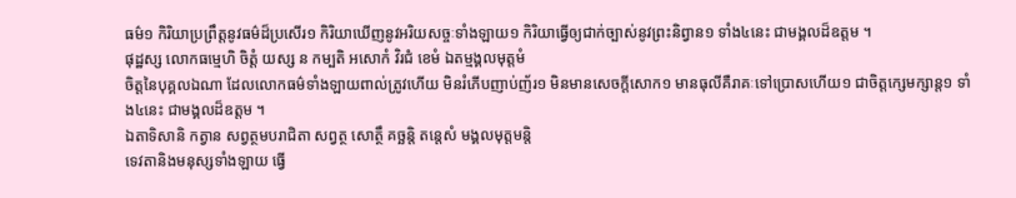ធម៌១ កិរិយាប្រព្រឹត្តនូវធម៌ដ៏ប្រសើរ១ កិរិយាឃើញនូវអរិយសច្ចៈទាំងឡាយ១ កិរិយាធ្វើឲ្យជាក់ច្បាស់នូវព្រះនិព្វាន១ ទាំង៤នេះ ជាមង្គលដ៏ឧត្តម ។
ផុដ្ឋស្ស លោកធម្មេហិ ចិត្តំ យស្ស ន កម្បតិ អសោកំ វិរជំ ខេមំ ឯតម្មង្គលមុត្តមំ
ចិត្តនៃបុគ្គលឯណា ដែលលោកធម៌ទាំងឡាយពាល់ត្រូវហើយ មិនរំភើបញាប់ញ័រ១ មិនមានសេចក្តីសោក១ មានធុលីគឺរាគៈទៅប្រោសហើយ១ ជាចិត្តក្សេមក្សាន្ត១ ទាំង៤នេះ ជាមង្គលដ៏ឧត្តម ។
ឯតាទិសានិ កត្វាន សព្វត្ថមបរាជិតា សព្វត្ថ សោត្ថឹ គច្ឆន្តិ តន្តេសំ មង្គលមុត្តមន្តិ
ទេវតានិងមនុស្សទាំងឡាយ ធ្វើ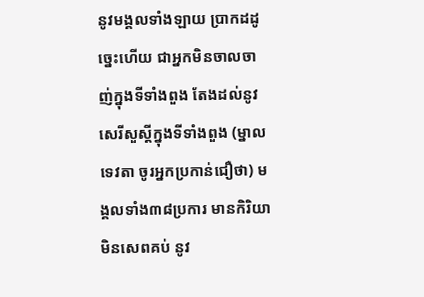នូវមង្គលទាំងឡាយ ប្រាកដដូច្នេះហើយ ជាអ្នកមិនចាលចាញ់ក្នុងទីទាំងពួង តែងដល់នូវសេរីសួស្តីក្នុងទីទាំងពួង (ម្នាលទេវតា ចូរអ្នកប្រកាន់ជឿថា) មង្គលទាំង៣៨ប្រការ មានកិរិយាមិនសេពគប់ នូវ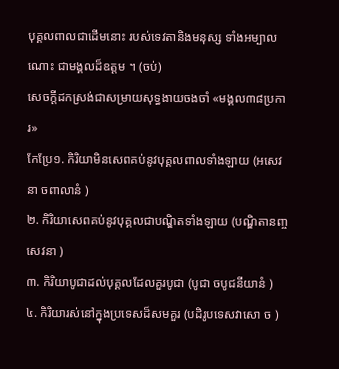បុគ្គលពាលជាដើមនោះ របស់ទេវតានិងមនុស្ស ទាំងអម្បាលណោះ ជាមង្គលដ៏ឧត្តម ។ (ចប់)
សេចក្តីដកស្រង់ជាសម្រាយសុទ្ធងាយចងចាំ «មង្គល៣៨ប្រការ»
កែប្រែ១. កិរិយាមិនសេពគប់នូវបុគ្គលពាលទាំងឡាយ (អសេវនា ចពាលានំ )
២. កិរិយាសេពគប់នូវបុគ្គលជាបណ្ឌិតទាំងឡាយ (បណ្ឌិតានញ្ច សេវនា )
៣. កិរិយាបូជាដល់បុគ្គលដែលគួរបូជា (បូជា ចបូជនីយានំ )
៤. កិរិយារស់នៅក្នុងប្រទេសដ៏សមគួរ (បដិរូបទេសវាសោ ច )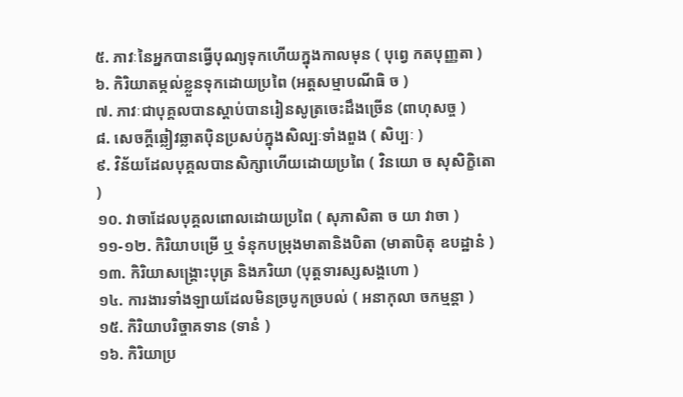៥. ភាវៈនៃអ្នកបានធ្វើបុណ្យទុកហើយក្នុងកាលមុន ( បុព្វេ កតបុញ្ញតា )
៦. កិរិយាតម្កល់ខ្លួនទុកដោយប្រពៃ (អត្តសម្មាបណីធិ ច )
៧. ភាវៈជាបុគ្គលបានស្តាប់បានរៀនសូត្រចេះដឹងច្រើន (ពាហុសច្ច )
៨. សេចក្តីឆ្លៀវឆ្លាតប៉ិនប្រសប់ក្នុងសិល្បៈទាំងពួង ( សិប្បៈ )
៩. វិន័យដែលបុគ្គលបានសិក្សាហើយដោយប្រពៃ ( វិនយោ ច សុសិក្ខិតោ )
១០. វាចាដែលបុគ្គលពោលដោយប្រពៃ ( សុភាសិតា ច យា វាចា )
១១-១២. កិរិយាបម្រើ ឬ ទំនុកបម្រុងមាតានិងបិតា (មាតាបិតុ ឧបដ្ឋានំ )
១៣. កិរិយាសង្គ្រោះបុត្រ និងភរិយា (បុត្តទារស្សសង្គហោ )
១៤. ការងារទាំងឡាយដែលមិនច្របូកច្របល់ ( អនាកុលា ចកម្មន្តា )
១៥. កិរិយាបរិច្ចាគទាន (ទានំ )
១៦. កិរិយាប្រ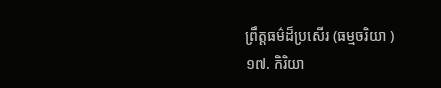ព្រឹត្តធម៌ដ៏ប្រសើរ (ធម្មចរិយា )
១៧. កិរិយា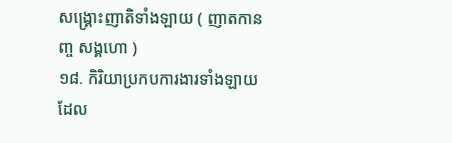សង្គ្រោះញាតិទាំងឡាយ ( ញាតកានញ្ច សង្គហោ )
១៨. កិរិយាប្រកបការងារទាំងឡាយដែល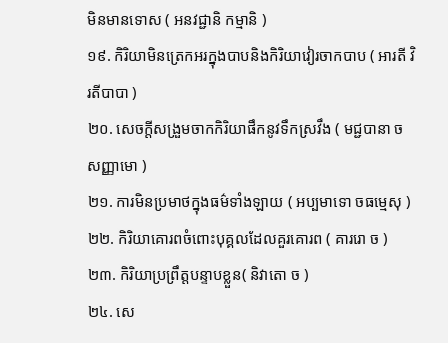មិនមានទោស ( អនវជ្ជានិ កម្មានិ )
១៩. កិរិយាមិនត្រេកអរក្នុងបាបនិងកិរិយាវៀរចាកបាប ( អារតី វិរតីបាបា )
២០. សេចក្តីសង្រួមចាកកិរិយាផឹកនូវទឹកស្រវឹង ( មជ្ជបានា ច សញ្ញាមោ )
២១. ការមិនប្រមាថក្នុងធម៌ទាំងឡាយ ( អប្បមាទោ ចធម្មេសុ )
២២. កិរិយាគោរពចំពោះបុគ្គលដែលគួរគោរព ( គាររោ ច )
២៣. កិរិយាប្រព្រឹត្តបន្ទាបខ្លួន( និវាតោ ច )
២៤. សេ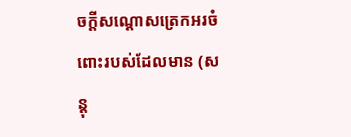ចក្តីសណ្តោសត្រេកអរចំពោះរបស់ដែលមាន (សន្តុ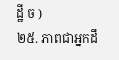ដ្ឋី ច )
២៥. ភាពជាអ្នកដឹ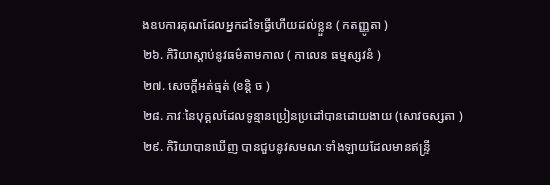ងឧបការគុណដែលអ្នកដទៃធ្វើហើយដល់ខ្លួន ( កតញ្ញូតា )
២៦. កិរិយាស្តាប់នូវធម៌តាមកាល ( កាលេន ធម្មស្សវនំ )
២៧. សេចក្តីអត់ធ្មត់ (ខន្តិ ច )
២៨. ភាវៈនៃបុគ្គលដែលទូន្មានប្រៀនប្រដៅបានដោយងាយ (សោវចស្សតា )
២៩. កិរិយាបានឃើញ បានជួបនូវសមណៈទាំងឡាយដែលមានឥន្ទ្រី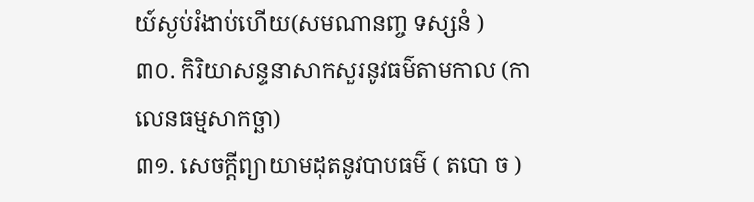យ៍ស្ងប់រំងាប់ហើយ(សមណានញ្ច ទស្សនំ )
៣០. កិរិយាសន្ទនាសាកសួរនូវធម៌តាមកាល (កាលេនធម្មសាកច្ឆា)
៣១. សេចក្តីព្យាយាមដុតនូវបាបធម៌ ( តបោ ច )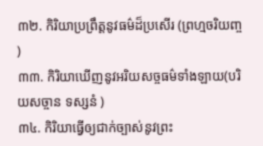៣២. កិរិយាប្រព្រឹត្តនូវធម៌ដ៏ប្រសើរ (ព្រហ្មចរិយញ្ច )
៣៣. កិរិយាឃើញនូវអរិយសច្ចធម៌ទាំងឡាយ(បរិយសច្ចាន ទស្សនំ )
៣៤. កិរិយាធ្វើឲ្យជាក់ច្បាស់នូវព្រះ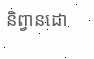និព្វានដោ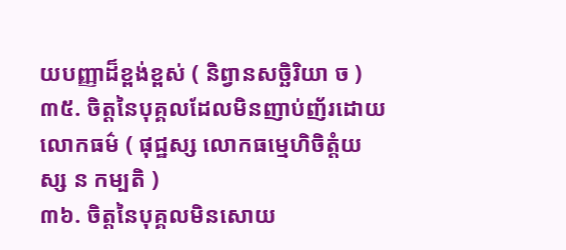យបញ្ញាដ៏ខ្ពង់ខ្ពស់ ( និព្វានសច្ឆិរិយា ច )
៣៥. ចិត្តនៃបុគ្គលដែលមិនញាប់ញ័រដោយលោកធម៌ ( ផុជ្ឋស្ស លោកធម្មេហិចិត្តំយស្ស ន កម្បតិ )
៣៦. ចិត្តនៃបុគ្គលមិនសោយ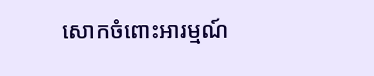សោកចំពោះអារម្មណ៍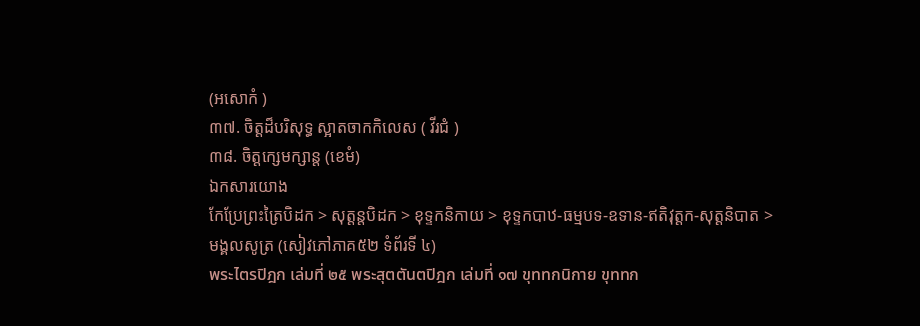(អសោកំ )
៣៧. ចិត្តដ៏បរិសុទ្ធ ស្អាតចាកកិលេស ( វីរជំ )
៣៨. ចិត្តក្សេមក្សាន្ត (ខេមំ)
ឯកសារយោង
កែប្រែព្រះត្រៃបិដក > សុត្តន្តបិដក > ខុទ្ទកនិកាយ > ខុទ្ទកបាឋ-ធម្មបទ-ឧទាន-ឥតិវុត្តក-សុត្តនិបាត > មង្គលសូត្រ (សៀវភៅភាគ៥២ ទំព័រទី ៤)
พระไตรปิฎก เล่มที่ ๒๕ พระสุตตันตปิฎก เล่มที่ ๑๗ ขุททกนิกาย ขุททก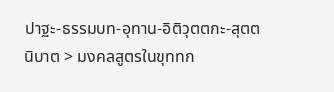ปาฐะ-ธรรมบท-อุทาน-อิติวุตตกะ-สุตตนิบาต > มงคลสูตรในขุททก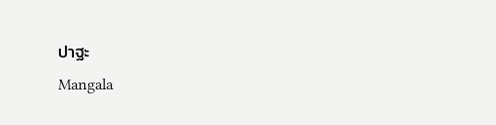ปาฐะ
Mangala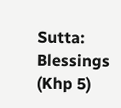Sutta: Blessings (Khp 5)